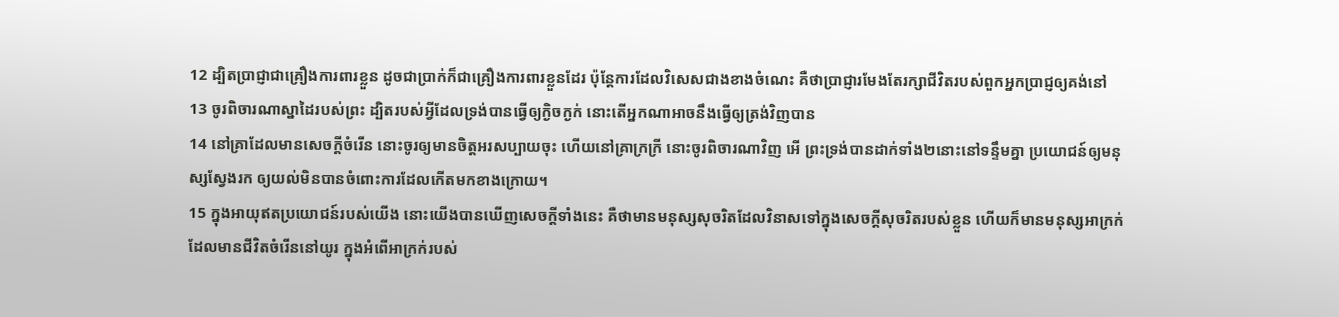12 ដ្បិតប្រាជ្ញាជាគ្រឿងការពារខ្លួន ដូចជាប្រាក់ក៏ជាគ្រឿងការពារខ្លួនដែរ ប៉ុន្តែការដែលវិសេសជាងខាងចំណេះ គឺថាប្រាជ្ញារមែងតែរក្សាជីវិតរបស់ពួកអ្នកប្រាជ្ញឲ្យគង់នៅ
13 ចូរពិចារណាស្នាដៃរបស់ព្រះ ដ្បិតរបស់អ្វីដែលទ្រង់បានធ្វើឲ្យក្ងិចក្ងក់ នោះតើអ្នកណាអាចនឹងធ្វើឲ្យត្រង់វិញបាន
14 នៅគ្រាដែលមានសេចក្ដីចំរើន នោះចូរឲ្យមានចិត្តអរសប្បាយចុះ ហើយនៅគ្រាក្រក្រី នោះចូរពិចារណាវិញ អើ ព្រះទ្រង់បានដាក់ទាំង២នោះនៅទន្ទឹមគ្នា ប្រយោជន៍ឲ្យមនុស្សស្វែងរក ឲ្យយល់មិនបានចំពោះការដែលកើតមកខាងក្រោយ។
15 ក្នុងអាយុឥតប្រយោជន៍របស់យើង នោះយើងបានឃើញសេចក្ដីទាំងនេះ គឺថាមានមនុស្សសុចរិតដែលវិនាសទៅក្នុងសេចក្ដីសុចរិតរបស់ខ្លួន ហើយក៏មានមនុស្សអាក្រក់ដែលមានជីវិតចំរើននៅយូរ ក្នុងអំពើអាក្រក់របស់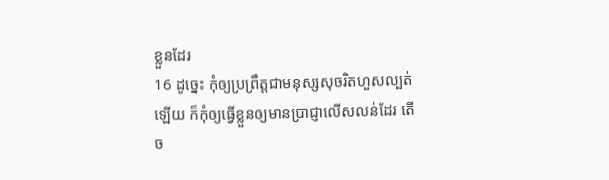ខ្លួនដែរ
16 ដូច្នេះ កុំឲ្យប្រព្រឹត្តជាមនុស្សសុចរិតហួសល្បត់ឡើយ ក៏កុំឲ្យធ្វើខ្លួនឲ្យមានប្រាជ្ញាលើសលន់ដែរ តើច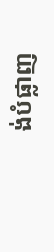ង់បំផ្លាញ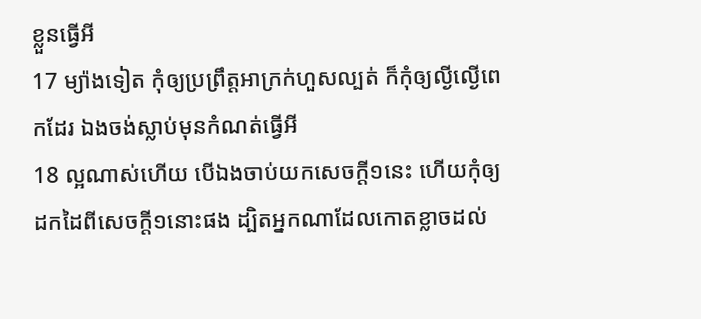ខ្លួនធ្វើអី
17 ម្យ៉ាងទៀត កុំឲ្យប្រព្រឹត្តអាក្រក់ហួសល្បត់ ក៏កុំឲ្យល្ងីល្ងើពេកដែរ ឯងចង់ស្លាប់មុនកំណត់ធ្វើអី
18 ល្អណាស់ហើយ បើឯងចាប់យកសេចក្ដី១នេះ ហើយកុំឲ្យដកដៃពីសេចក្ដី១នោះផង ដ្បិតអ្នកណាដែលកោតខ្លាចដល់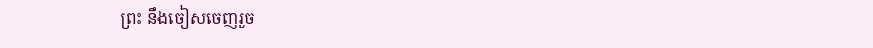ព្រះ នឹងចៀសចេញរួច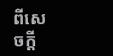ពីសេចក្ដី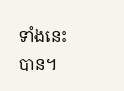ទាំងនេះបាន។